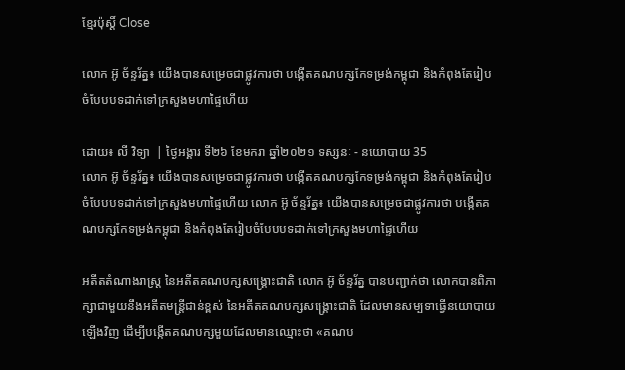ខ្មែរប៉ុស្ដិ៍ Close

លោក អ៊ូ ច័ន្ទរ័ត្ន៖ យើងបានសម្រេចជាផ្លូវការថា បង្កើតគណបក្សកែទម្រង់កម្ពុជា និងកំពុងតែរៀបចំបែបបទដាក់ទៅក្រសួងមហាផ្ទៃហើយ

ដោយ៖ លី វិទ្យា  | ថ្ងៃអង្គារ ទី២៦ ខែមករា ឆ្នាំ២០២១ ទស្សនៈ - នយោបាយ 35
លោក អ៊ូ ច័ន្ទរ័ត្ន៖ យើងបានសម្រេចជាផ្លូវការថា បង្កើតគណបក្សកែទម្រង់កម្ពុជា និងកំពុងតែរៀបចំបែបបទដាក់ទៅក្រសួងមហាផ្ទៃហើយ លោក អ៊ូ ច័ន្ទរ័ត្ន៖ យើងបានសម្រេចជាផ្លូវការថា បង្កើតគណបក្សកែទម្រង់កម្ពុជា និងកំពុងតែរៀបចំបែបបទដាក់ទៅក្រសួងមហាផ្ទៃហើយ

អតីតតំណាងរាស្រ្ត នៃអតីតគណបក្សសង្រ្គោះជាតិ លោក អ៊ូ ច័ន្ទរ័ត្ន បានបញ្ជាក់ថា លោកបានពិភាក្សាជាមួយនឹងអតីតមន្ត្រីជាន់ខ្ពស់ នៃអតីតគណបក្សសង្គ្រោះជាតិ ដែលមានសម្បទាធ្វើនយោបាយឡើងវិញ ដើម្បីបង្កើតគណបក្សមួយដែលមានឈ្មោះថា «គណប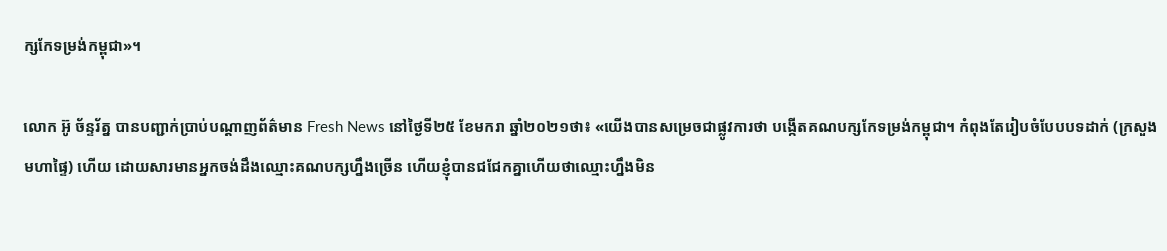ក្សកែទម្រង់កម្ពុជា»។

លោក អ៊ូ ច័ន្ទរ័ត្ន បានបញ្ជាក់ប្រាប់បណ្តាញព័ត៌មាន Fresh News នៅថ្ងៃទី២៥ ខែមករា ឆ្នាំ២០២១ថា៖ «យើងបានសម្រេចជាផ្លូវការថា បង្កើតគណបក្សកែទម្រង់កម្ពុជា។ កំពុងតែរៀបចំបែបបទដាក់ (ក្រសួងមហាផ្ទៃ) ហើយ ដោយសារមានអ្នកចង់ដឹងឈ្មោះគណបក្សហ្នឹងច្រើន ហើយខ្ញុំបានជជែកគ្នាហើយថាឈ្មោះហ្នឹងមិន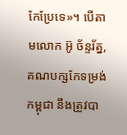កែប្រែទេ»។ បើតាមលោក អ៊ូ ច័ន្ទរ័ត្ន, គណបក្សកែទម្រង់កម្ពុជា នឹងត្រូវបា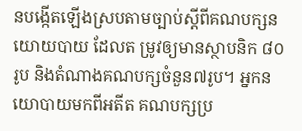នបង្កើតឡើងស្របតាមច្បាប់ស្តីពីគណបក្សនយោយបាយ ដែលត ម្រូវឲ្យមានស្ថាបនិក ៨០ រូប និងតំណាងគណបក្សចំនួន៧រូប។ អ្នកនយោបាយមកពីអតីត គណបក្សប្រ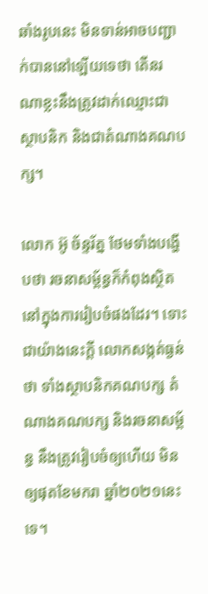ឆាំងរូបនេះ មិនទាន់អាចបញ្ជាក់បាននៅឡើយទេថា តើនរណាខ្លះនឹងត្រូវដាក់ឈ្មោះជាស្ថាបនិក និងជាតំណាងគណបក្ស។

លោក អ៊ូ ច័ន្ទរ័ត្ន ថែមទាំងបង្ហើបថា រចនាសម្ព័ន្ធក៏កំពុងស្ថិតនៅក្នុងការរៀបចំផងដែរ។ ទោះ ជាយ៉ាងនេះក្តី លោកសង្កត់ធ្ងន់ថា ទាំងស្ថាបនិកគណបក្ស តំណាងគណបក្ស និងរចនាសម្ព័ន្ធ នឹងត្រូវរៀបចំឲ្យហើយ មិនឲ្យផុតខែមករា ឆ្នាំ២០២១នេះទេ។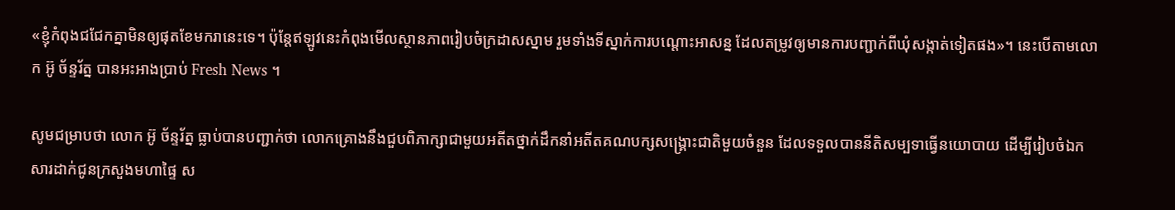«ខ្ញុំកំពុងជជែកគ្នាមិនឲ្យផុតខែមករានេះទេ។ ប៉ុន្តែឥឡូវនេះកំពុងមើលស្ថានភាពរៀបចំក្រដាសស្នាម រួមទាំងទីស្នាក់ការបណ្តោះអាសន្ន ដែលតម្រូវឲ្យមានការបញ្ជាក់ពីឃុំសង្កាត់ទៀតផង»។ នេះបើតាមលោក អ៊ូ ច័ន្ទរ័ត្ន បានអះអាងប្រាប់ Fresh News ។

សូមជម្រាបថា លោក អ៊ូ ច័ន្ទរ័ត្ន ធ្លាប់បានបញ្ជាក់ថា លោកគ្រោងនឹងជួបពិភាក្សាជាមួយអតីតថ្នាក់ដឹកនាំអតីតគណបក្សសង្គ្រោះជាតិមួយចំនួន ដែលទទួលបាននីតិសម្បទាធ្វើនយោបាយ ដើម្បីរៀបចំឯកសារដាក់ជូនក្រសួងមហាផ្ទៃ ស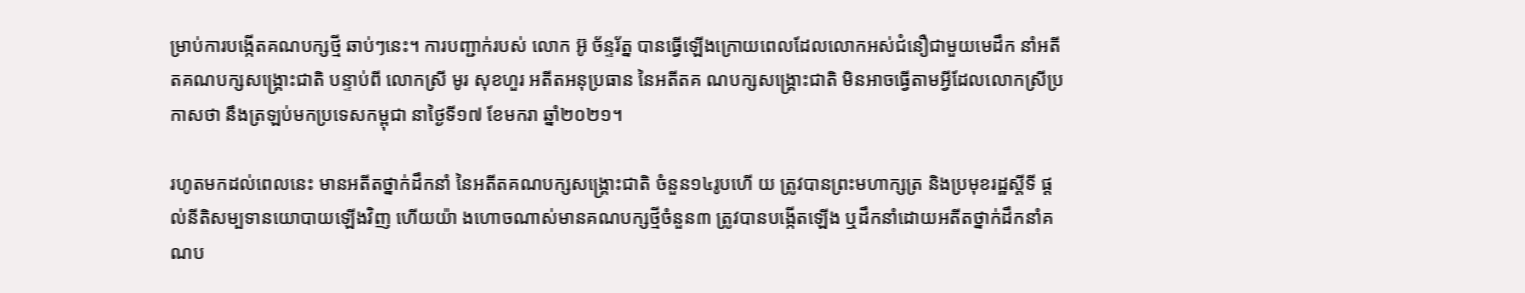ម្រាប់ការបង្កើតគណបក្សថ្មី ឆាប់ៗនេះ។ ការបញ្ជាក់របស់ លោក អ៊ូ ច័ន្ទរ័ត្ន បានធ្វើឡើងក្រោយពេលដែលលោកអស់ជំនឿជាមួយមេដឹក នាំអតីតគណបក្សសង្រ្គោះជាតិ បន្ទាប់ពី លោកស្រី មូរ សុខហួរ អតីតអនុប្រធាន នៃអតីតគ ណបក្សសង្រ្គោះជាតិ មិនអាចធ្វើតាមអ្វីដែលលោកស្រីប្រកាសថា នឹងត្រឡប់មកប្រទេសកម្ពុជា នាថ្ងៃទី១៧ ខែមករា ឆ្នាំ២០២១។

រហូតមកដល់ពេលនេះ មានអតីតថ្នាក់ដឹកនាំ នៃអតីតគណបក្សសង្រ្គោះជាតិ ចំនួន១៤រូបហើ យ ត្រូវបានព្រះមហាក្សត្រ និងប្រមុខរដ្ឋស្តីទី ផ្តល់នីតិសម្បទានយោបាយឡើងវិញ ហើយយ៉ា ងហោចណាស់មានគណបក្សថ្មីចំនួន៣ ត្រូវបានបង្កើតឡើង ឬដឹកនាំដោយអតីតថ្នាក់ដឹកនាំគណប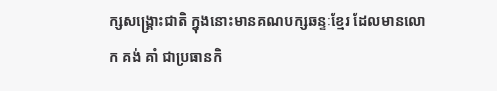ក្សសង្រ្គោះជាតិ ក្នុងនោះមានគណបក្សឆន្ទៈខ្មែរ ដែលមានលោក គង់ គាំ ជាប្រធានកិ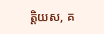ត្តិយស, គ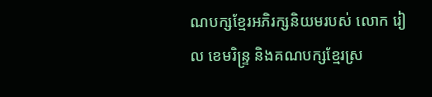ណបក្សខ្មែរអភិរក្សនិយមរបស់ លោក រៀល ខេមរិន្ទ្រ និងគណបក្សខ្មែរស្រ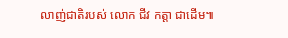លាញ់ជាតិរបស់ លោក ជីវ កត្តា ជាដើម៕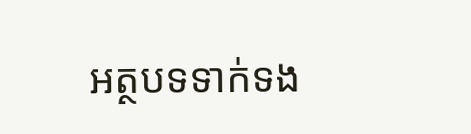អត្ថបទទាក់ទង